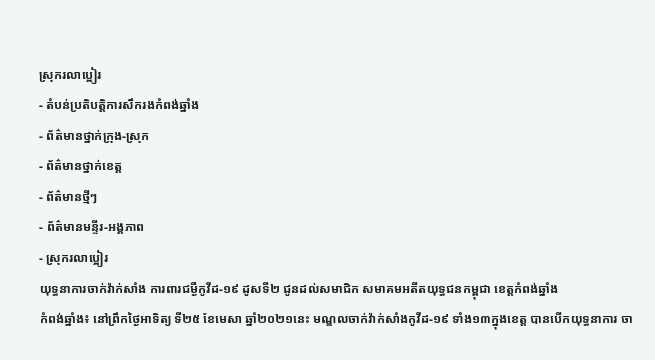ស្រុករលាប្អៀរ
- តំបន់ប្រតិបត្តិការសឹករងកំពង់ឆ្នាំង
- ព័ត៌មានថ្នាក់ក្រុង-ស្រុក
- ព័ត៌មានថ្នាក់ខេត្ត
- ព័ត៌មានថ្មីៗ
- ព័ត៌មានមន្ទីរ-អង្គភាព
- ស្រុករលាប្អៀរ
យុទ្ធនាការចាក់វ៉ាក់សាំង ការពារជម្ងឺកូវីដ-១៩ ដូសទី២ ជូនដល់សមាជិក សមាគមអតីតយុទ្ធជនកម្ពុជា ខេត្តកំពង់ឆ្នាំង
កំពង់ឆ្នាំង៖ នៅព្រឹកថ្ងៃអាទិត្យ ទី២៥ ខែមេសា ឆ្នាំ២០២១នេះ មណ្ឌលចាក់វ៉ាក់សាំងកូវីដ-១៩ ទាំង១៣ក្នុងខេត្ត បានបើកយុទ្ធនាការ ចា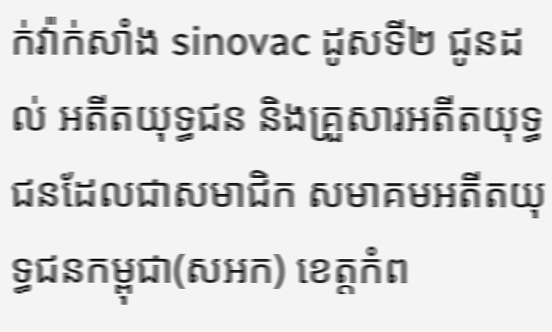ក់វ៉ាក់សាំង sinovac ដូសទី២ ជូនដល់ អតីតយុទ្ធជន និងគ្រួសារអតីតយុទ្ធជនដែលជាសមាជិក សមាគមអតីតយុទ្ធជនកម្ពុជា(សអក) ខេត្តកំព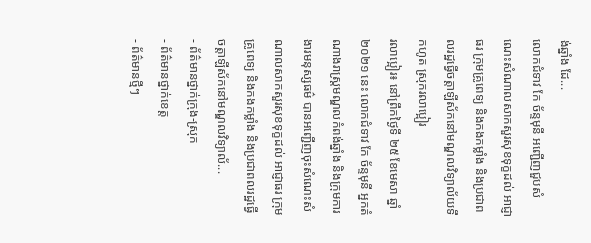ង់ឆ្នាំង ដែ...
លោកជំទាវ កែ ច័ន្ទមុនី អញ្ជើញជួបសំណេះសំណាលសាកសួរសុខទុក្ខដល់ អាជ្ញាធរ ក្រុមគ្រូពេទ្យ និងកងកម្លាំង និងប្រជាពលរដ្ឋធ្វើចត្តាឡីស័កនៅមណ្ឌលវិទ្យាល័យទឹកហូត ស្រុករលាប្អៀរ
រលាប្អៀរ៖ នៅព្រឹកថ្ងៃទី ២៥ ខែមេសា ឆ្នាំ២០២១ នេះ លោកជំទាវ កែ ច័ន្ទមុនី អ្នកតំណាងរាស្ត្រមណ្ឌលកំពង់ឆ្នាំង និងក្រុមការងារមនុស្សធម៌ បានអញ្ជើញចុះសំណេះសំណាលសាកសួរសុខទុក្ខដល់ អាជ្ញាធរ ក្រុមគ្រូពេទ្យ និងកងកម្លាំង និងប្រជាពលរដ្ឋធ្វើចត្តាឡីស័កនៅមណ្ឌលវិទ្យាល័...
- ព័ត៌មានថ្នាក់ក្រុង-ស្រុក
- ព័ត៌មានថ្នាក់ខេត្ត
- ព័ត៌មានថ្មីៗ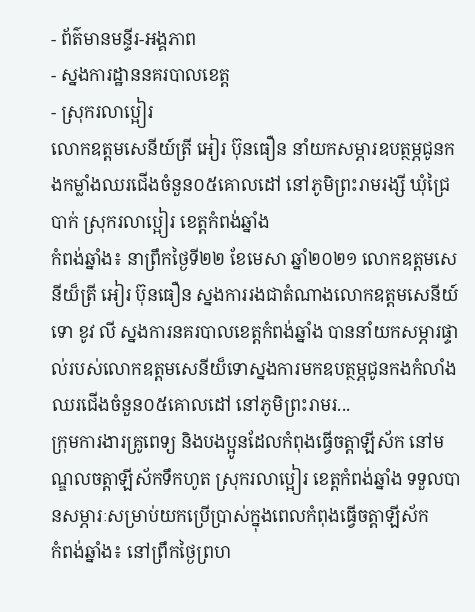- ព័ត៌មានមន្ទីរ-អង្គភាព
- ស្នងការដ្ឋាននគរបាលខេត្ត
- ស្រុករលាប្អៀរ
លោកឧត្តមសេនីយ៍ត្រី អៀរ ប៊ុនធឿន នាំយកសម្ភារឧបត្ថម្ភជូនកងកម្លាំងឈរជើងចំនួន០៥គោលដៅ នៅភូមិព្រះរាមរង្សី ឃុំជ្រៃបាក់ ស្រុករលាប្អៀរ ខេត្តកំពង់ឆ្នាំង
កំពង់ឆ្នាំង៖ នាព្រឹកថ្ងៃទី២២ ខែមេសា ឆ្នាំ២០២១ លោកឧត្តមសេនីយ៏ត្រី អៀរ ប៊ុនធឿន ស្នងការរងជាតំណាងលោកឧត្តមសេនីយ៍ទោ ខូវ លី ស្នងការនគរបាលខេត្តកំពង់ឆ្នាំង បាននាំយកសម្ភារផ្ទាល់របស់លោកឧត្តមសេនីយ៏ទោស្នងការមកឧបត្ថម្ភជូនកងកំលាំងឈរជើងចំនួន០៥គោលដៅ នៅភូមិព្រះរាមរ...
ក្រុមការងារគ្រូពេទ្យ និងបងប្អូនដែលកំពុងធ្វើចត្តាឡីស័ក នៅមណ្ឌលចត្តាឡីស័កទឹកហូត ស្រុករលាប្អៀរ ខេត្តកំពង់ឆ្នាំង ទទួលបានសម្ភារៈសម្រាប់យកប្រើប្រាស់ក្នុងពេលកំពុងធ្វើចត្តាឡីស័ក
កំពង់ឆ្នាំង៖ នៅព្រឹកថ្ងៃព្រហ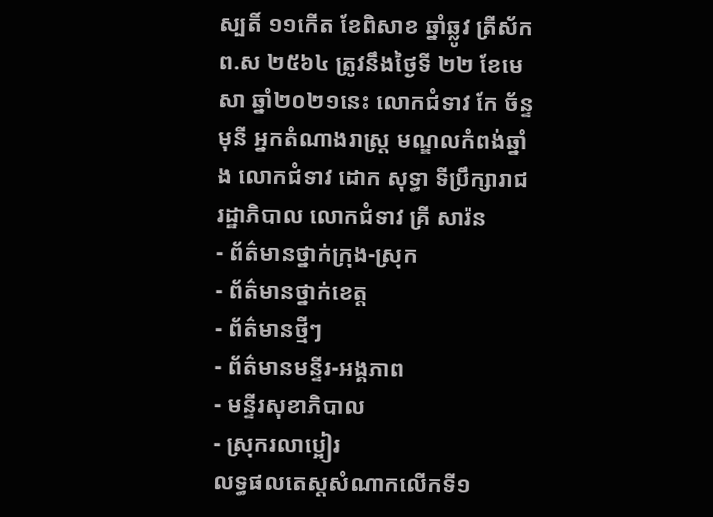ស្បតិ៍ ១១កើត ខែពិសាខ ឆ្នាំឆ្លូវ ត្រីស័ក ព.ស ២៥៦៤ ត្រូវនឹងថ្ងៃទី ២២ ខែមេសា ឆ្នាំ២០២១នេះ លោកជំទាវ កែ ច័ន្ទមុនី អ្នកតំណាងរាស្ត្រ មណ្ឌលកំពង់ឆ្នាំង លោកជំទាវ ដោក សុទ្ធា ទីប្រឹក្សារាជរដ្ឋាភិបាល លោកជំទាវ គ្រី សារ៉ន
- ព័ត៌មានថ្នាក់ក្រុង-ស្រុក
- ព័ត៌មានថ្នាក់ខេត្ត
- ព័ត៌មានថ្មីៗ
- ព័ត៌មានមន្ទីរ-អង្គភាព
- មន្ទីរសុខាភិបាល
- ស្រុករលាប្អៀរ
លទ្ធផលតេស្តសំណាកលើកទី១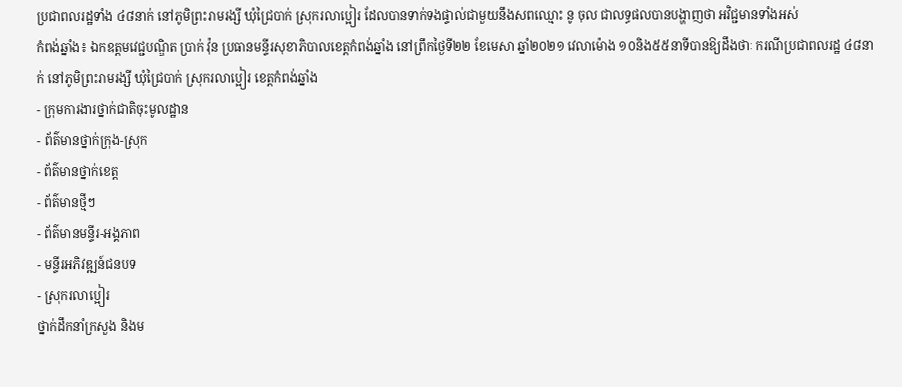ប្រជាពលរដ្ឋទាំង ៤៨នាក់ នៅភូមិព្រះរាមរង្សី ឃុំជ្រៃបាក់ ស្រុករលាប្អៀរ ដែលបានទាក់ទងផ្ទាល់ជាមួយនឹងសពឈ្មោះ នូ ចុល ជាលទ្ធផលបានបង្ហាញថា អវិជ្ជមានទាំងអស់
កំពង់ឆ្នាំង៖ ឯកឧត្តមវេជ្ជបណ្ឌិត ប្រាក់ វ៉ុន ប្រធានមន្ទីរសុខាភិបាលខេត្តកំពង់ឆ្នាំង នៅព្រឹកថ្ងៃទី២២ ខែមេសា ឆ្នាំ២០២១ វេលាម៉ោង ១០និង៥៥នាទីបានឱ្យដឹងថាៈ ករណីប្រជាពលរដ្ឋ ៤៨នាក់ នៅភូមិព្រះរាមរង្សី ឃុំជ្រៃបាក់ ស្រុករលាប្អៀរ ខេត្តកំពង់ឆ្នាំង
- ក្រុមការងារថ្នាក់ជាតិចុះមូលដ្ឋាន
- ព័ត៌មានថ្នាក់ក្រុង-ស្រុក
- ព័ត៌មានថ្នាក់ខេត្ត
- ព័ត៌មានថ្មីៗ
- ព័ត៌មានមន្ទីរ-អង្គភាព
- មន្ទីរអភិវឌ្ឍន៍ជនបទ
- ស្រុករលាប្អៀរ
ថ្នាក់ដឹកនាំក្រសួង និងម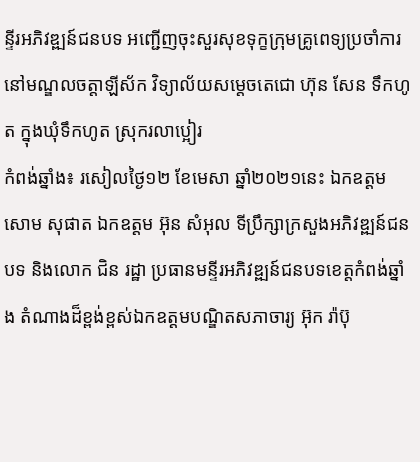ន្ទីរអភិវឌ្ឍន៍ជនបទ អញ្ជើញចុះសួរសុខទុក្ខក្រុមគ្រូពេទ្យប្រចាំការនៅមណ្ឌលចត្តាឡីស័ក វិទ្យាល័យសម្តេចតេជោ ហ៊ុន សែន ទឹកហូត ក្នុងឃុំទឹកហូត ស្រុករលាប្អៀរ
កំពង់ឆ្នាំង៖ រសៀលថ្ងៃ១២ ខែមេសា ឆ្នាំ២០២១នេះ ឯកឧត្ដម សោម សុផាត ឯកឧត្ដម អ៊ុន សំអុល ទីប្រឹក្សាក្រសួងអភិវឌ្ឍន៍ជនបទ និងលោក ជិន រដ្ឋា ប្រធានមន្ទីរអភិវឌ្ឍន៍ជនបទខេត្តកំពង់ឆ្នាំង តំណាងដ៏ខ្ពង់ខ្ពស់ឯកឧត្ដមបណ្ឌិតសភាចារ្យ អ៊ុក រ៉ាប៊ុ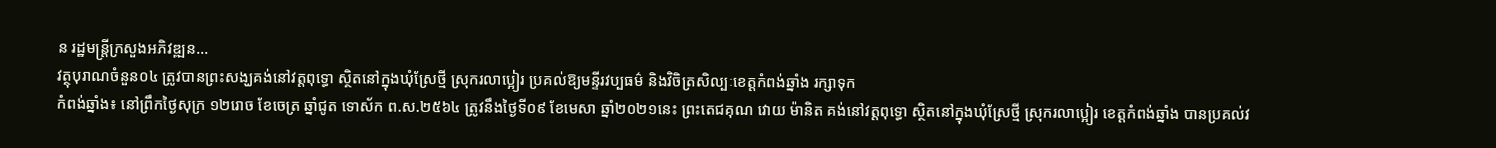ន រដ្ឋមន្ត្រីក្រសួងអភិវឌ្ឍន...
វត្ថុបុរាណចំនួន០៤ ត្រូវបានព្រះសង្ឃគង់នៅវត្តពុទ្ធោ ស្ថិតនៅក្នុងឃុំស្រែថ្មី ស្រុករលាប្អៀរ ប្រគល់ឱ្យមន្ទីរវប្បធម៌ និងវិចិត្រសិល្បៈខេត្តកំពង់ឆ្នាំង រក្សាទុក
កំពង់ឆ្នាំង៖ នៅព្រឹកថ្ងៃសុក្រ ១២រោច ខែចេត្រ ឆ្នាំជូត ទោស័ក ព.ស.២៥៦៤ ត្រូវនឹងថ្ងៃទី០៩ ខែមេសា ឆ្នាំ២០២១នេះ ព្រះតេជគុណ វោយ ម៉ានិត គង់នៅវត្តពុទ្ធោ ស្ថិតនៅក្នុងឃុំស្រែថ្មី ស្រុករលាប្អៀរ ខេត្តកំពង់ឆ្នាំង បានប្រគល់វ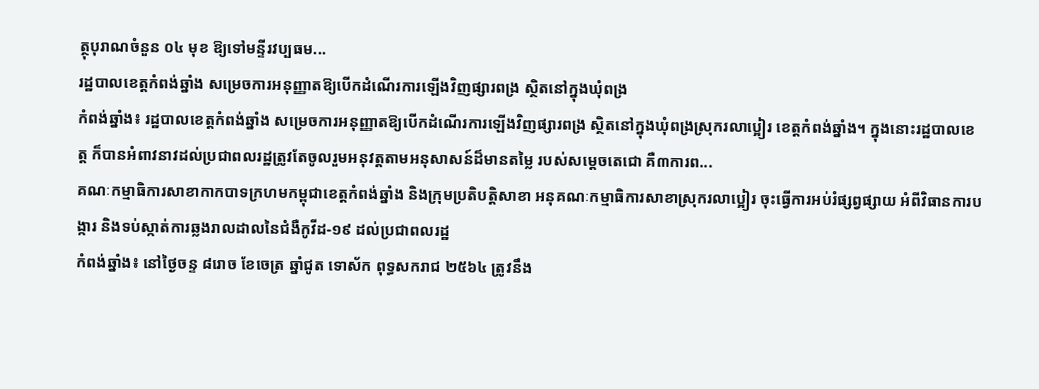ត្ថុបុរាណចំនួន ០៤ មុខ ឱ្យទៅមន្ទីរវប្បធម...
រដ្ឋបាលខេត្តកំពង់ឆ្នាំង សម្រេចការអនុញ្ញាតឱ្យបើកដំណើរការឡើងវិញផ្សារពង្រ ស្ថិតនៅក្នុងឃុំពង្រ
កំពង់ឆ្នាំង៖ រដ្ឋបាលខេត្តកំពង់ឆ្នាំង សម្រេចការអនុញ្ញាតឱ្យបើកដំណើរការឡើងវិញផ្សារពង្រ ស្ថិតនៅក្នុងឃុំពង្រស្រុករលាប្អៀរ ខេត្តកំពង់ឆ្នាំង។ ក្នុងនោះរដ្ឋបាលខេត្ត ក៏បានអំពាវនាវដល់ប្រជាពលរដ្ឋត្រូវតែចូលរួមអនុវត្តតាមអនុសាសន៍ដ៏មានតម្លៃ របស់សម្តេចតេជោ គឺ៣ការព...
គណៈកម្មាធិការសាខាកាកបាទក្រហមកម្ពុជាខេត្តកំពង់ឆ្នាំង និងក្រុមប្រតិបត្តិសាខា អនុគណៈកម្មាធិការសាខាស្រុករលាប្អៀរ ចុះធ្វើការអប់រំផ្សព្វផ្សាយ អំពីវិធានការបង្ការ និងទប់ស្កាត់ការឆ្លងរាលដាលនៃជំងឺកូវីដ-១៩ ដល់ប្រជាពលរដ្ឋ
កំពង់ឆ្នាំង៖ នៅថ្ងៃចន្ទ ៨រោច ខែចេត្រ ឆ្នាំជូត ទោស័ក ពុទ្ធសករាជ ២៥៦៤ ត្រូវនឹង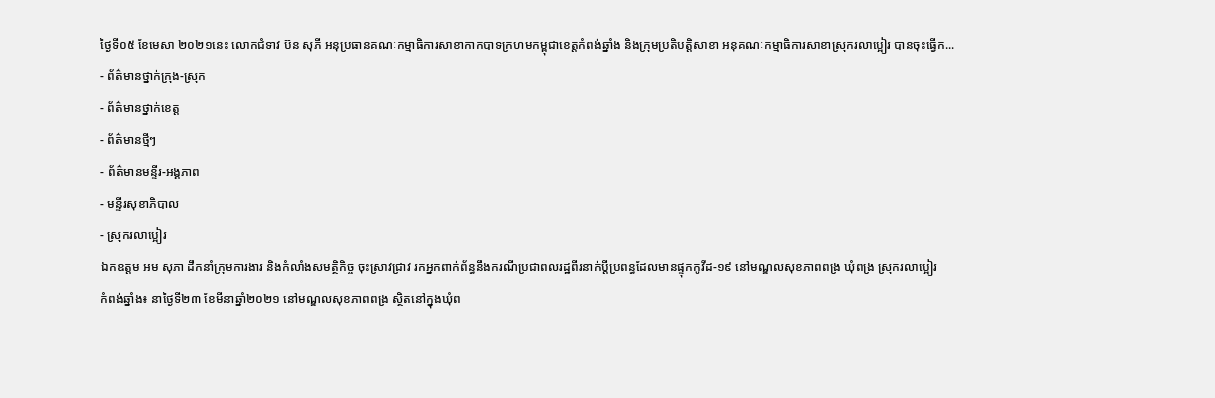ថ្ងៃទី០៥ ខែមេសា ២០២១នេះ លោកជំទាវ ប៊ន សុភី អនុប្រធានគណៈកម្មាធិការសាខាកាកបាទក្រហមកម្ពុជាខេត្តកំពង់ឆ្នាំង និងក្រុមប្រតិបត្តិសាខា អនុគណៈកម្មាធិការសាខាស្រុករលាប្អៀរ បានចុះធ្វើក...
- ព័ត៌មានថ្នាក់ក្រុង-ស្រុក
- ព័ត៌មានថ្នាក់ខេត្ត
- ព័ត៌មានថ្មីៗ
- ព័ត៌មានមន្ទីរ-អង្គភាព
- មន្ទីរសុខាភិបាល
- ស្រុករលាប្អៀរ
ឯកឧត្តម អម សុភា ដឹកនាំក្រុមការងារ និងកំលាំងសមត្ថិកិច្ច ចុះស្រាវជ្រាវ រកអ្នកពាក់ព័ន្ធនឹងករណីប្រជាពលរដ្ឋពីរនាក់ប្ដីប្រពន្ធដែលមានផ្ទុកកូវីដ-១៩ នៅមណ្ឌលសុខភាពពង្រ ឃុំពង្រ ស្រុករលាប្អៀរ
កំពង់ឆ្នាំង៖ នាថ្ងៃទី២៣ ខែមីនាឆ្នាំ២០២១ នៅមណ្ឌលសុខភាពពង្រ ស្ថិតនៅក្នុងឃុំព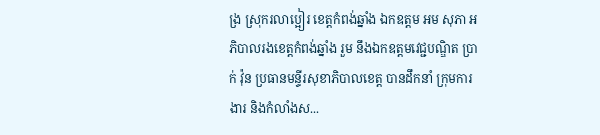ង្រ ស្រុករលាប្អៀរ ខេត្តកំពង់ឆ្នាំង ឯកឧត្តម អម សុភា អភិបាលរងខេត្តកំពង់ឆ្នាំង រួម នឹងឯកឧត្តមវេជ្ជបណ្ឌិត ប្រាក់ វ៉ុន ប្រធានមន្ទីរសុខាភិបាលខេត្ត បានដឹកនាំ ក្រុមការងារ និងកំលាំងស...